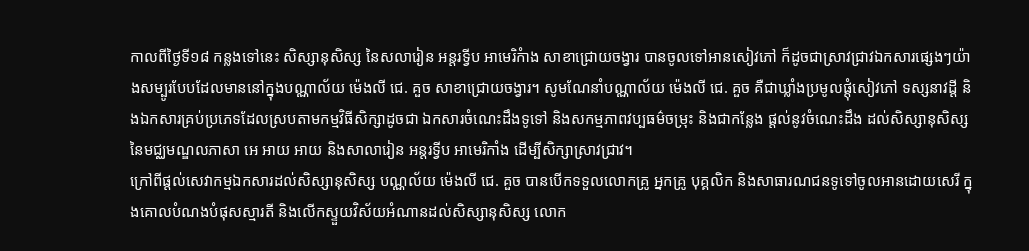កាលពីថ្ងៃទី១៨ កន្លងទៅនេះ សិស្សានុសិស្ស នៃសលារៀន អន្តរទ្វីប អាមេរិកំាង សាខាជ្រោយចង្វារ បានចូលទៅអានសៀវភៅ ក៏ដូចជាស្រាវជ្រាវឯកសារផ្សេងៗយ៉ាងសម្បូរបែបដែលមាននៅក្នុងបណ្ណាល័យ ម៉េងលី ជេ. គួច សាខាជ្រោយចង្វារ។ សូមណែនាំបណ្ណាល័យ ម៉េងលី ជេ. គួច គឺជាឃ្លាំងប្រមូលផ្ដុំសៀវភៅ ទស្សនាវដ្ដី និងឯកសារគ្រប់ប្រភេទដែលស្របតាមកម្មវិធីសិក្សាដូចជា ឯកសារចំណេះដឹងទូទៅ និងសកម្មភាពវប្បធម៌ចម្រុះ និងជាកន្លែង ផ្តល់នូវចំណេះដឹង ដល់សិស្សានុសិស្សនៃមជ្ឈមណ្ឌលភាសា អេ អាយ អាយ និងសាលារៀន អន្តរទ្វីប អាមេរិកាំង ដើម្បីសិក្សាស្រាវជ្រាវ។
ក្រៅពីផ្តល់សេវាកម្មឯកសារដល់សិស្សានុសិស្ស បណ្ណល័យ ម៉េងលី ជេ. គួច បានបើកទទួលលោកគ្រូ អ្នកគ្រូ បុគ្គលិក និងសាធារណជនទូទៅចូលអានដោយសេរី ក្នុងគោលបំណងបំផុសស្មារតី និងលើកស្ទួយវិស័យអំណានដល់សិស្សានុសិស្ស លោក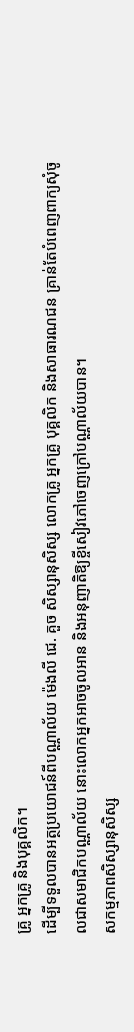គ្រូ អ្នកគ្រូ និងបុគ្គលិក។
ដើម្បីទទួលបានអត្ថប្រយោជន៍ពីបណ្ណាល័យ ម៉េងលី ជេ. គួច សិស្សានុសិស្ស លោកគ្រូ អ្នកគ្រូ បុគ្គលិក និងសាធារណជន គ្រាន់តែបំពេញពាក្យសុំចូលជាសមាជិកបណ្ណាល័យ នោះលោកអ្នកអាចចូលអាន និងអនុញាតិឱ្យខ្ចីសៀវភៅចេញក្រៅបណ្ណាល័យបាន។
សកម្មភាពសិស្សានុសិស្ស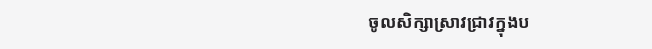ចូលសិក្សាស្រាវជ្រាវក្នុងប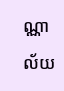ណ្ណាល័យ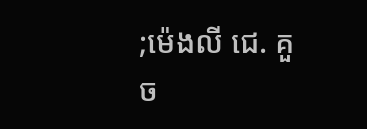;ម៉េងលី ជេ. គួច